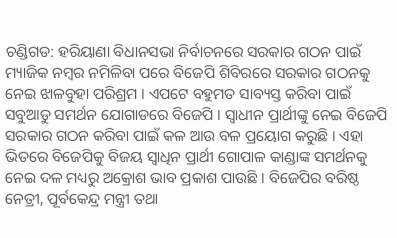ଚଣ୍ଡିଗଡ: ହରିୟାଣା ବିଧାନସଭା ନିର୍ବାଚନରେ ସରକାର ଗଠନ ପାଇଁ ମ୍ୟାଜିକ ନମ୍ବର ନମିଳିବା ପରେ ବିଜେପି ଶିବିରରେ ସରକାର ଗଠନକୁ ନେଇ ଝାଳବୁହା ପରିଶ୍ରମ । ଏପଟେ ବହୁମତ ସାବ୍ୟସ୍ତ କରିବା ପାଇଁ ସବୁଆଡୁ ସମର୍ଥନ ଯୋଗାଡରେ ବିଜେପି । ସ୍ବାଧୀନ ପ୍ରାର୍ଥୀଙ୍କୁ ନେଇ ବିଜେପି ସରକାର ଗଠନ କରିବା ପାଇଁ କଳ ଆଉ ବଳ ପ୍ରୟୋଗ କରୁଛି । ଏହା ଭିତରେ ବିଜେପିକୁ ବିଜୟ ସ୍ବାଧିନ ପ୍ରାର୍ଥୀ ଗୋପାଳ କାଣ୍ଡାଙ୍କ ସମର୍ଥନକୁ ନେଇ ଦଳ ମଧ୍ୟରୁ ଅକ୍ରୋଶ ଭାବ ପ୍ରକାଶ ପାଉଛି । ବିଜେପିର ବରିଷ୍ଠ ନେତ୍ରୀ, ପୂର୍ବକେନ୍ଦ୍ର ମନ୍ତ୍ରୀ ତଥା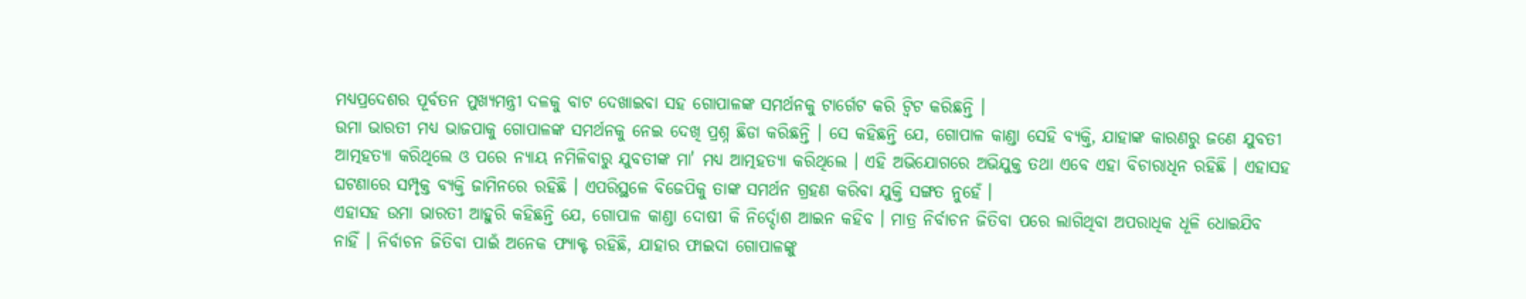ମଧ୍ୟପ୍ରଦେଶର ପୂର୍ବତନ ମୁଖ୍ୟମନ୍ତ୍ରୀ ଦଳକୁ ବାଟ ଦେଖାଇବା ସହ ଗୋପାଳଙ୍କ ସମର୍ଥନକୁ ଟାର୍ଗେଟ କରି ଟ୍ବିଟ କରିଛନ୍ତି ।
ଉମା ଭାରତୀ ମଧ୍ୟ ଭାଜପାକୁ ଗୋପାଳଙ୍କ ସମର୍ଥନକୁ ନେଇ ଦେଖି ପ୍ରଶ୍ନ ଛିଡା କରିଛନ୍ତି । ସେ କହିଛନ୍ତି ଯେ, ଗୋପାଳ କାଣ୍ଡା ସେହି ବ୍ୟକ୍ତି, ଯାହାଙ୍କ କାରଣରୁ ଜଣେ ଯୁବତୀ ଆତ୍ମହତ୍ୟା କରିଥିଲେ ଓ ପରେ ନ୍ୟାୟ ନମିଳିବାରୁ ଯୁବତୀଙ୍କ ମା' ମଧ୍ୟ ଆତ୍ମହତ୍ୟା କରିଥିଲେ । ଏହି ଅଭିଯୋଗରେ ଅଭିଯୁକ୍ତ ତଥା ଏବେ ଏହା ବିଚାରାଧିନ ରହିଛି । ଏହାସହ ଘଟଣାରେ ସମ୍ପୃକ୍ତ ବ୍ୟକ୍ତି ଜାମିନରେ ରହିଛି । ଏପରିସ୍ଥଳେ ବିଜେପିକୁ ତାଙ୍କ ସମର୍ଥନ ଗ୍ରହଣ କରିବା ଯୁକ୍ତି ସଙ୍ଗତ ନୁହେଁ ।
ଏହାସହ ଉମା ଭାରତୀ ଆହୁରି କହିଛନ୍ତି ଯେ, ଗୋପାଳ କାଣ୍ଡା ଦୋଷୀ କି ନିର୍ଦ୍ଦୋଶ ଆଇନ କହିବ । ମାତ୍ର ନିର୍ବାଚନ ଜିତିବା ପରେ ଲାଗିଥିବା ଅପରାଧିକ ଧୂଳି ଧୋଇଯିବ ନାହିଁ । ନିର୍ବାଚନ ଜିତିବା ପାଇଁ ଅନେକ ଫ୍ୟାକ୍ଟ ରହିଛି, ଯାହାର ଫାଇଦା ଗୋପାଳଙ୍କୁ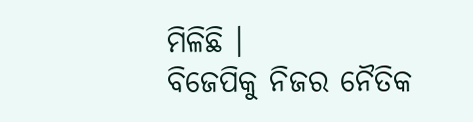ମିଳିଛି ।
ବିଜେପିକୁ ନିଜର ନୈତିକ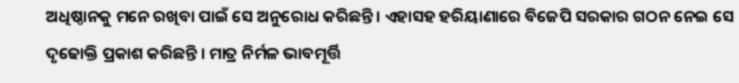ଅଧିଷ୍ଠାନକୁ ମନେ ରଖିବା ପାଇଁ ସେ ଅନୁରୋଧ କରିଛନ୍ତି । ଏହାସହ ହରିୟାଣାରେ ବିଜେପି ସରକାର ଗଠନ ନେଇ ସେ ଦୃଢୋକ୍ତି ପ୍ରକାଶ କରିଛନ୍ତି । ମାତ୍ର ନିର୍ମଳ ଭାବମୂର୍ତ୍ତି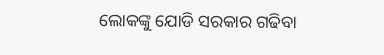ଲୋକଙ୍କୁ ଯୋଡି ସରକାର ଗଢିବା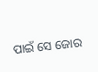ପାଇଁ ସେ ଜୋର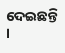ଦେଇଛନ୍ତି ।